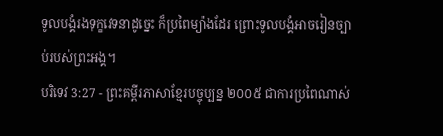ទូលបង្គំរងទុក្ខវេទនាដូច្នេះ ក៏ប្រពៃម្យ៉ាងដែរ ព្រោះទូលបង្គំអាចរៀនច្បាប់របស់ព្រះអង្គ។
បរិទេវ 3:27 - ព្រះគម្ពីរភាសាខ្មែរបច្ចុប្បន្ន ២០០៥ ជាការប្រពៃណាស់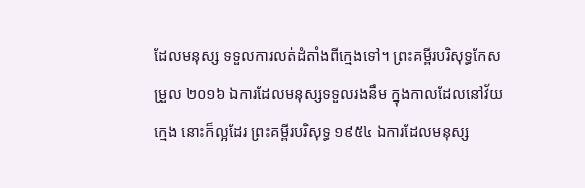ដែលមនុស្ស ទទួលការលត់ដំតាំងពីក្មេងទៅ។ ព្រះគម្ពីរបរិសុទ្ធកែសម្រួល ២០១៦ ឯការដែលមនុស្សទទួលរងនឹម ក្នុងកាលដែលនៅវ័យក្មេង នោះក៏ល្អដែរ ព្រះគម្ពីរបរិសុទ្ធ ១៩៥៤ ឯការដែលមនុស្ស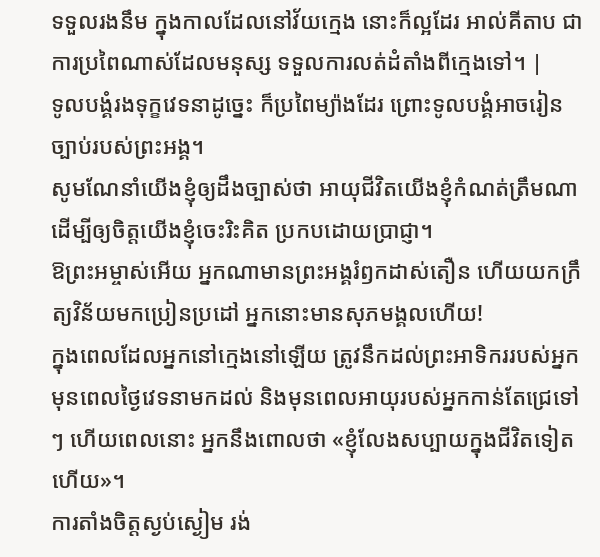ទទួលរងនឹម ក្នុងកាលដែលនៅវ័យក្មេង នោះក៏ល្អដែរ អាល់គីតាប ជាការប្រពៃណាស់ដែលមនុស្ស ទទួលការលត់ដំតាំងពីក្មេងទៅ។ |
ទូលបង្គំរងទុក្ខវេទនាដូច្នេះ ក៏ប្រពៃម្យ៉ាងដែរ ព្រោះទូលបង្គំអាចរៀនច្បាប់របស់ព្រះអង្គ។
សូមណែនាំយើងខ្ញុំឲ្យដឹងច្បាស់ថា អាយុជីវិតយើងខ្ញុំកំណត់ត្រឹមណា ដើម្បីឲ្យចិត្តយើងខ្ញុំចេះរិះគិត ប្រកបដោយប្រាជ្ញា។
ឱព្រះអម្ចាស់អើយ អ្នកណាមានព្រះអង្គរំឭកដាស់តឿន ហើយយកក្រឹត្យវិន័យមកប្រៀនប្រដៅ អ្នកនោះមានសុភមង្គលហើយ!
ក្នុងពេលដែលអ្នកនៅក្មេងនៅឡើយ ត្រូវនឹកដល់ព្រះអាទិកររបស់អ្នក មុនពេលថ្ងៃវេទនាមកដល់ និងមុនពេលអាយុរបស់អ្នកកាន់តែជ្រេទៅៗ ហើយពេលនោះ អ្នកនឹងពោលថា «ខ្ញុំលែងសប្បាយក្នុងជីវិតទៀតហើយ»។
ការតាំងចិត្តស្ងប់ស្ងៀម រង់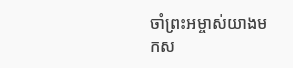ចាំព្រះអម្ចាស់យាងមកស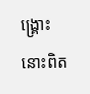ង្គ្រោះ នោះពិត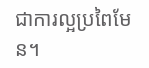ជាការល្អប្រពៃមែន។